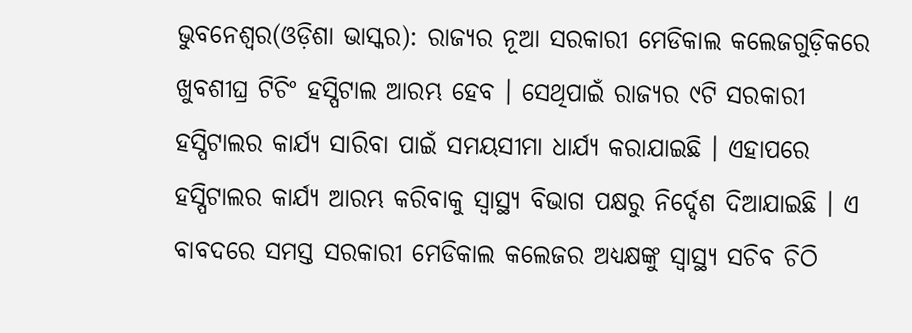ଭୁବନେଶ୍ୱର(ଓଡ଼ିଶା ଭାସ୍କର): ରାଜ୍ୟର ନୂଆ ସରକାରୀ ମେଡିକାଲ କଲେଜଗୁଡ଼ିକରେ ଖୁବଶୀଘ୍ର ଟିଚିଂ ହସ୍ପିଟାଲ ଆରମ୍ଭ ହେବ । ସେଥିପାଇଁ ରାଜ୍ୟର ୯ଟି ସରକାରୀ ହସ୍ପିଟାଲର କାର୍ଯ୍ୟ ସାରିବା ପାଇଁ ସମୟସୀମା ଧାର୍ଯ୍ୟ କରାଯାଇଛି । ଏହାପରେ ହସ୍ପିଟାଲର କାର୍ଯ୍ୟ ଆରମ୍ଭ କରିବାକୁ ସ୍ୱାସ୍ଥ୍ୟ ବିଭାଗ ପକ୍ଷରୁ ନିର୍ଦ୍ଦେଶ ଦିଆଯାଇଛି । ଏ ବାବଦରେ ସମସ୍ତ ସରକାରୀ ମେଡିକାଲ କଲେଜର ଅଧ୍ୟକ୍ଷଙ୍କୁ ସ୍ୱାସ୍ଥ୍ୟ ସଚିବ ଚିଠି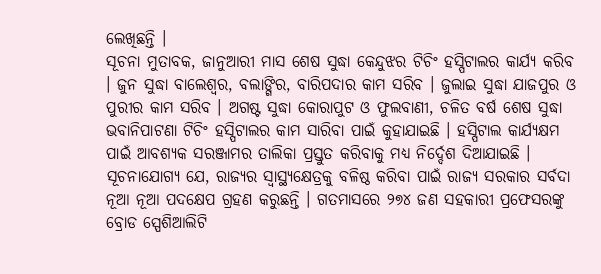ଲେଖିଛନ୍ତି ।
ସୂଚନା ମୁତାବକ, ଜାନୁଆରୀ ମାସ ଶେଷ ସୁଦ୍ଧା କେନ୍ଦୁଝର ଟିଚିଂ ହସ୍ପିଟାଲର କାର୍ଯ୍ୟ କରିବ । ଜୁନ ସୁଦ୍ଧା ବାଲେଶ୍ୱର, ବଲାଙ୍ଗିର, ବାରିପଦାର କାମ ସରିବ । ଜୁଲାଇ ସୁଦ୍ଧା ଯାଜପୁର ଓ ପୁରୀର କାମ ସରିବ । ଅଗଷ୍ଟ ସୁଦ୍ଧା କୋରାପୁଟ ଓ ଫୁଲବାଣୀ, ଚଳିତ ବର୍ଷ ଶେଷ ସୁଦ୍ଧା ଭବାନିପାଟଣା ଟିଚିଂ ହସ୍ପିଟାଲର କାମ ସାରିବା ପାଇଁ କୁହାଯାଇଛି । ହସ୍ପିଟାଲ କାର୍ଯ୍ୟକ୍ଷମ ପାଇଁ ଆବଶ୍ୟକ ସରଞ୍ଜାମର ତାଲିକା ପ୍ରସ୍ତୁତ କରିବାକୁ ମଧ୍ୟ ନିର୍ଦ୍ଦେଶ ଦିଆଯାଇଛି ।
ସୂଚନାଯୋଗ୍ୟ ଯେ, ରାଜ୍ୟର ସ୍ୱାସ୍ଥ୍ୟକ୍ଷେତ୍ରକୁ ବଳିଷ୍ଠ କରିବା ପାଇଁ ରାଜ୍ୟ ସରକାର ସର୍ବଦା ନୂଆ ନୂଆ ପଦକ୍ଷେପ ଗ୍ରହଣ କରୁଛନ୍ତି । ଗତମାସରେ ୨୭୪ ଜଣ ସହକାରୀ ପ୍ରଫେସରଙ୍କୁ ବ୍ରୋଡ ସ୍ପେଶିଆଲିଟି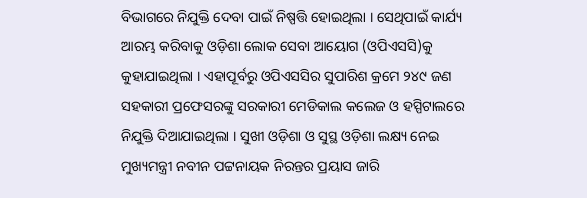ବିଭାଗରେ ନିଯୁକ୍ତି ଦେବା ପାଇଁ ନିଷ୍ପତ୍ତି ହୋଇଥିଲା । ସେଥିପାଇଁ କାର୍ଯ୍ୟ ଆରମ୍ଭ କରିବାକୁ ଓଡ଼ିଶା ଲୋକ ସେବା ଆୟୋଗ (ଓପିଏସସି)କୁ କୁହାଯାଇଥିଲା । ଏହାପୂର୍ବରୁ ଓପିଏସସିର ସୁପାରିଶ କ୍ରମେ ୨୪୯ ଜଣ ସହକାରୀ ପ୍ରଫେସରଙ୍କୁ ସରକାରୀ ମେଡିକାଲ କଲେଜ ଓ ହସ୍ପିଟାଲରେ ନିଯୁକ୍ତି ଦିଆଯାଇଥିଲା । ସୁଖୀ ଓଡ଼ିଶା ଓ ସୁସ୍ଥ ଓଡ଼ିଶା ଲକ୍ଷ୍ୟ ନେଇ ମୁଖ୍ୟମନ୍ତ୍ରୀ ନବୀନ ପଟ୍ଟନାୟକ ନିରନ୍ତର ପ୍ରୟାସ ଜାରି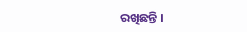ରଖିଛନ୍ତି ।